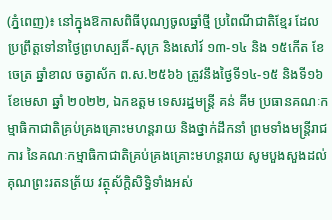(ភ្នំពេញ)៖ នៅក្នុងឱកាសពិធីបុណ្យចូលឆ្នាំថ្មី ប្រពៃណីជាតិខ្មែរ ដែលប្រព្រឹត្តទៅនាថ្ងៃព្រហស្បតិ៍-សុក្រ និងសៅរ៍ ១៣-១៤ និង ១៥កើត ខែចេត្រ ឆ្នាំខាល ចត្វាស័ក ព.ស.២៥៦៦ ត្រូវនឹងថ្ងៃទី១៤-១៥ និងទី១៦ ខែមេសា ឆ្នាំ ២០២២, ឯកឧត្តម ទេសរដ្ឋមន្រ្តី គន់ គីម ប្រធានគណៈកម្មាធិកាជាតិគ្រប់គ្រងគ្រោះមហន្តរាយ និងថ្នាក់ដឹកនាំ ព្រមទាំងមន្រ្តីរាជការ នៃគណៈកម្មាធិកាជាតិគ្រប់គ្រងគ្រោះមហន្តរាយ សូមបួងសួងដល់គុណព្រះរតនត្រ័យ វត្ថុស័ក្ដិសិទ្ធិទាំងអស់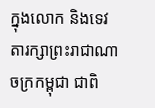ក្នុងលោក និងទេវតារក្សាព្រះរាជាណាចក្រកម្ពុជា ជាពិ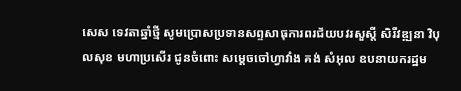សេស ទេវតាឆ្នាំថ្មី សូមប្រោសប្រទានសព្ទសាធុការពរជ័យបវរសួស្ដី សិរីវឌ្ឍនា វិបុលសុខ មហាប្រសើរ ជូនចំពោះ សម្ដេចចៅហ្វាវាំង គង់ សំអុល ឧបនាយករដ្ឋម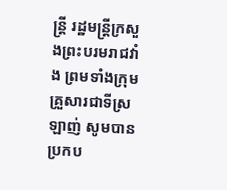ន្ដ្រី រដ្ឋមន្ដ្រីក្រសួងព្រះបរមរាជវាំង ព្រមទាំងក្រុមគ្រួសារជាទីស្រឡាញ់ សូមបានប្រកប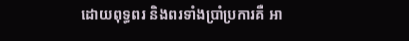ដោយពុទ្ធពរ និងពរទាំងប្រាំប្រការគឺ អា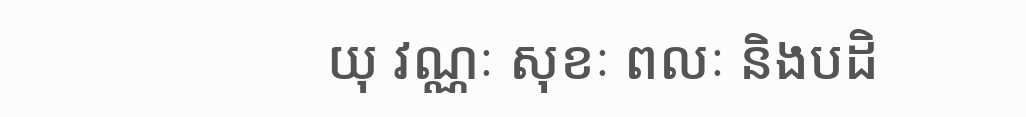យុ វណ្ណៈ សុខៈ ពលៈ និងបដិ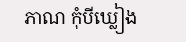ភាណ កុំបីឃ្លៀង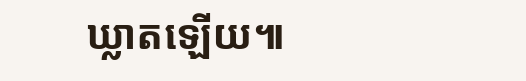ឃ្លាតឡើយ៕